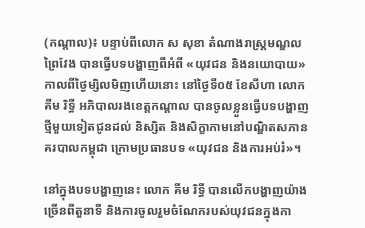(កណ្តាល)៖ បន្ទាប់ពីលោក ស សុខា តំណាងរាស្រ្តមណ្ឌលព្រៃវែង បានធ្វើបទបង្ហាញពីអំពី «យុវជន និងនយោបាយ» កាលពីថ្ងៃម្សិលមិញហើយនោះ នៅថ្ងៃទី០៥ ខែសីហា លោក គីម រិទ្ធី អភិបាលរងខេត្តកណ្ដាល បានចូលខ្លួនធ្វើបទបង្ហាញថ្មីមួយទៀតជូនដល់ និស្សិត និងសិក្ខាកាមនៅបណ្ឌិតសភានគរបាលកម្ពុជា ក្រោមប្រធានបទ «យុវជន និងការអប់រំ»។

នៅក្នុងបទបង្ហាញនេះ លោក គីម រិទ្ធី បានលើកបង្ហាញយ៉ាងច្រើនពីតួនាទី និងការចូលរួមចំណែករបស់យុវជនក្នុងកា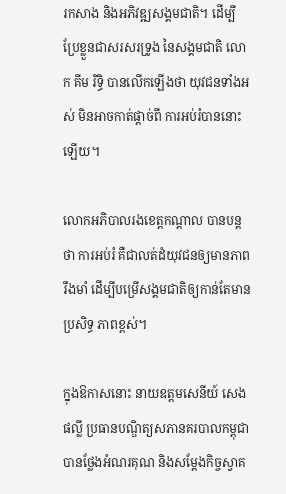រកសាង និងអភិវឌ្ឍសង្គមជាតិ។ ដើម្បីប្រែខ្លួនជាសរសរទ្រូង នៃសង្គមជាតិ លោក គីម រិទ្ធិ បានលើកឡើងថា យុវជនទាំងអស់ មិនអាចកាត់ផ្តាច់ពី ការអប់រំបាននោះឡើយ។

លោកអភិបាលរងខេត្តកណ្តាល បានបន្តថា ការអប់រំ គឺជាលត់ដំយុវជនឲ្យមានភាពរឹងមាំ ដើម្បីបម្រើសង្គមជាតិឲ្យកាន់តែមានប្រសិទ្ធ ភាពខ្ពស់។

ក្នុងឱកាសនោះ នាយឧត្ដមសេនីយ៍ សេង ផល្លី ប្រធានបណ្ឌិត្យសភានគរបាលកម្ពុជា បានថ្លែងអំណរគុណ និងសម្ដែងកិច្ចស្វាគ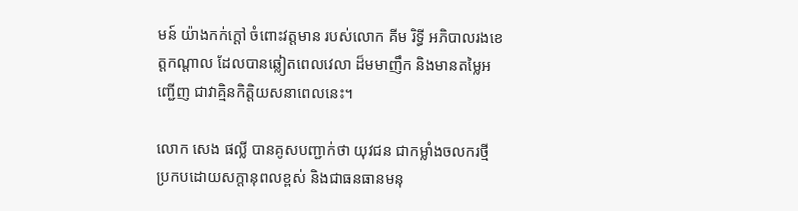មន៍ យ៉ាងកក់ក្ដៅ ចំពោះវត្តមាន របស់លោក គីម រិទ្ធី អភិបាលរងខេត្តកណ្ដាល ដែលបានឆ្លៀតពេលវេលា ដ៏មមាញឹក និងមានតម្លៃអញ្ជើញ ជាវាគ្មិនកិត្តិយសនាពេលនេះ។

លោក សេង ផល្លី បានគូសបញ្ជាក់ថា យុវជន ជាកម្លាំងចលករថ្មី ប្រកបដោយសក្តានុពលខ្ពស់ និងជាធនធានមនុ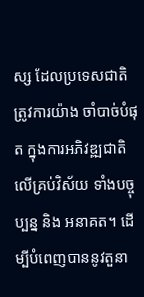ស្ស ដែលប្រទេសជាតិ ត្រូវការយ៉ាង ចាំបាច់បំផុត ក្នុងការអភិវឌ្ឍជាតិ លើគ្រប់វិស័យ ទាំងបច្ចុប្បន្ន និង អនាគត។ ដើម្បីបំពេញបាននូវតួនា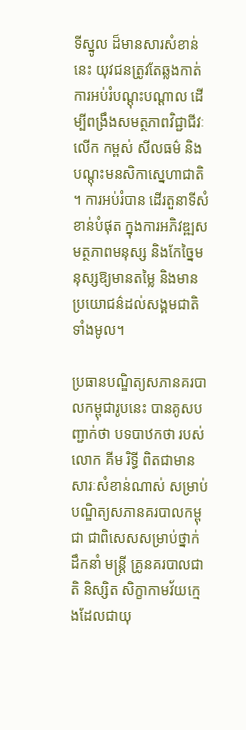ទីស្នូល ដ៏មានសារសំខាន់នេះ យុវជនត្រូវតែឆ្លងកាត់ការអប់រំបណ្តុះបណ្តាល ដើម្បីពង្រឹងសមត្ថភាពវិជ្ជាជីវៈលើក កម្ពស់ សីលធម៌ និងបណ្ដុះមនសិកាសេ្នហាជាតិ ។ ការអប់រំបាន ដើរតួនាទីសំខាន់បំផុត ក្នុងការអភិវឌ្ឍសមត្ថភាពមនុស្ស និងកែច្នៃមនុស្សឱ្យមានតម្លៃ និងមានប្រយោជន៌ដល់សង្គមជាតិ ទាំងមូល។

ប្រធានបណ្ឌិត្យសភានគរបាលកម្ពុជារូបនេះ បានគូសបញ្ជាក់ថា បទបាឋកថា របស់ លោក គីម រិទ្ធី ពិតជាមានសារៈសំខាន់ណាស់ សម្រាប់បណ្ឌិត្យសភានគរបាលកម្ពុជា ជាពិសេសសម្រាប់ថ្នាក់ ដឹកនាំ មន្រ្តី គ្រូនគរបាលជាតិ និស្សិត សិក្ខាកាមវ័យក្មេងដែលជាយុ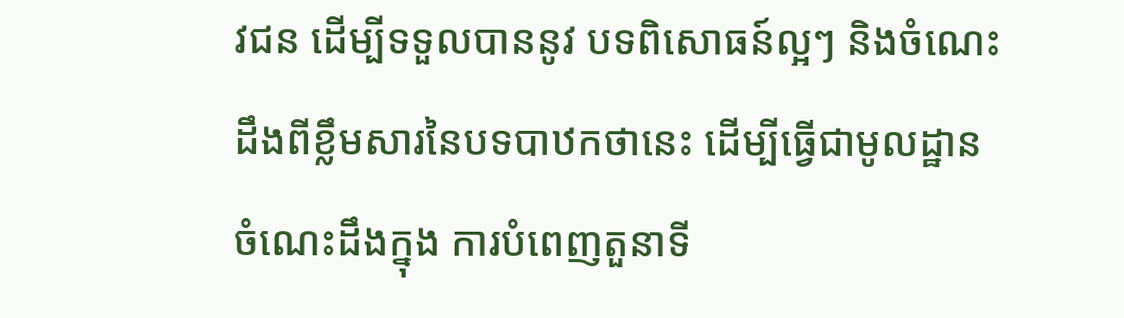វជន ដើម្បីទទួលបាននូវ បទពិសោធន៍ល្អៗ និងចំណេះដឹងពីខ្លឹមសារនៃបទបាឋកថានេះ ដើម្បីធ្វើជាមូលដ្ឋាន ចំណេះដឹងក្នុង ការបំពេញតួនាទី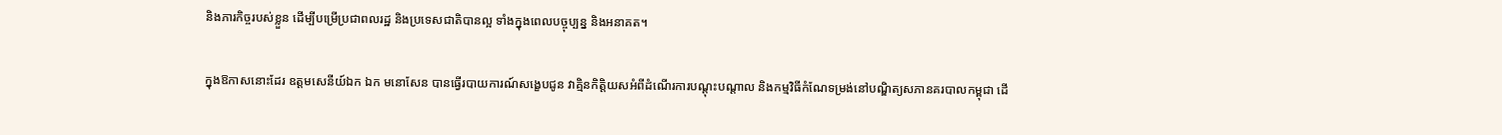និងភារកិច្ចរបស់ខ្លួន ដើម្បីបម្រើប្រជាពលរដ្ឋ និងប្រទេសជាតិបានល្អ ទាំងក្នុងពេលបច្ចុប្បន្ន និងអនាគត។

ក្នុងឱកាសនោះដែរ ឧត្ដមសេនីយ៍ឯក ឯក មនោសែន បានធ្វើរបាយការណ៍សង្ខេបជូន វាគ្មិនកិត្តិយសអំពីដំណើរការបណ្ដុះបណ្ដាល និងកម្មវិធីកំណែទម្រង់នៅបណ្ឌិត្យសភានគរបាលកម្ពុជា ដើ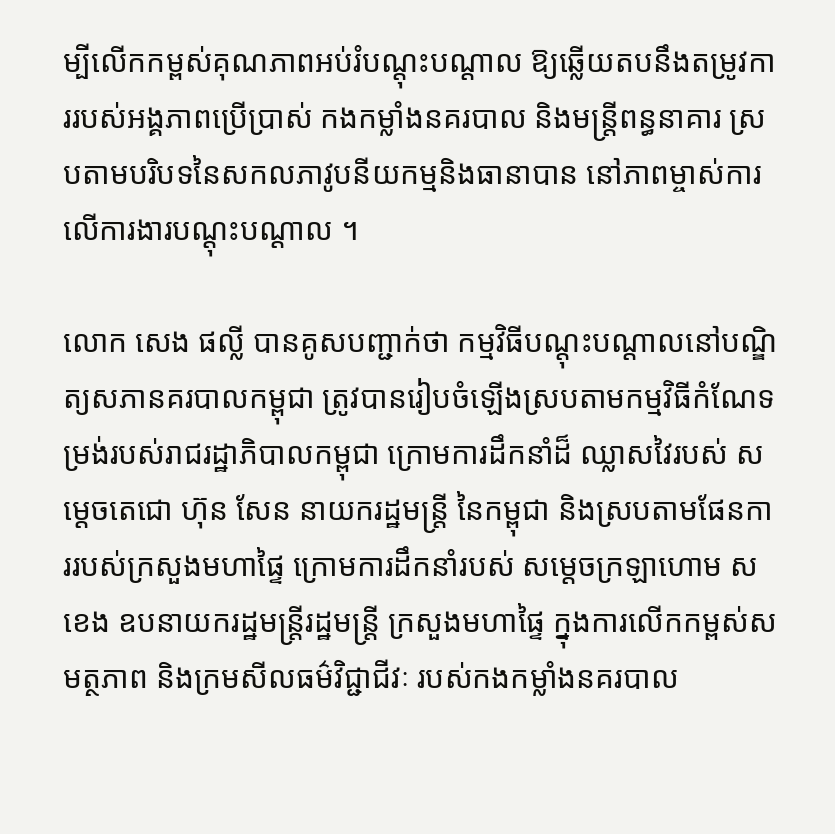ម្បីលើកកម្ពស់គុណភាពអប់រំបណ្ដុះបណ្ដាល ឱ្យឆ្លើយតបនឹងតម្រូវការរបស់អង្គភាពប្រើប្រាស់ កងកម្លាំងនគរបាល និងមន្ត្រីពន្ធនាគារ ស្របតាមបរិបទនៃសកលភាវូបនីយកម្មនិងធានាបាន នៅភាពម្ចាស់ការលើការងារបណ្ដុះបណ្ដាល ។

លោក សេង ផល្លី បានគូសបញ្ជាក់ថា កម្មវិធីបណ្ដុះបណ្ដាលនៅបណ្ឌិត្យសភានគរបាលកម្ពុជា ត្រូវបានរៀបចំឡើងស្របតាមកម្មវិធីកំណែទម្រង់របស់រាជរដ្ឋាភិបាលកម្ពុជា ក្រោមការដឹកនាំដ៏ ឈ្លាសវៃរបស់ សម្ដេចតេជោ ហ៊ុន សែន នាយករដ្ឋមន្ត្រី នៃកម្ពុជា និងស្របតាមផែនការរបស់ក្រសួងមហាផ្ទៃ ក្រោមការដឹកនាំរបស់ សម្តេចក្រឡាហោម ស ខេង ឧបនាយករដ្ឋមន្ត្រីរដ្ឋមន្ត្រី ក្រសួងមហាផ្ទៃ ក្នុងការលើកកម្ពស់សមត្ថភាព និងក្រមសីលធម៌វិជ្ជាជីវៈ របស់កងកម្លាំងនគរបាល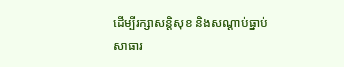ដើម្បីរក្សាសន្តិសុខ និងសណ្ដាប់ធ្នាប់សាធារ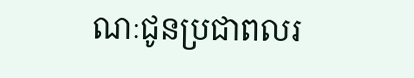ណៈជូនប្រជាពលរ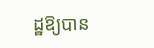ដ្ឋឱ្យបាន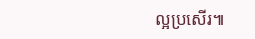ល្អប្រសើរ៕